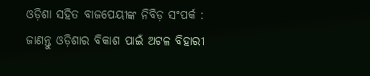ଓଡ଼ିଶା ସହିତ ବାଜପେୟୀଙ୍କ ନିବିଡ଼ ସଂପର୍କ : ଜାଣନ୍ତୁ ଓଡ଼ିଶାର ବିକାଶ ପାଇଁ ଅଟଳ ବିହାରୀ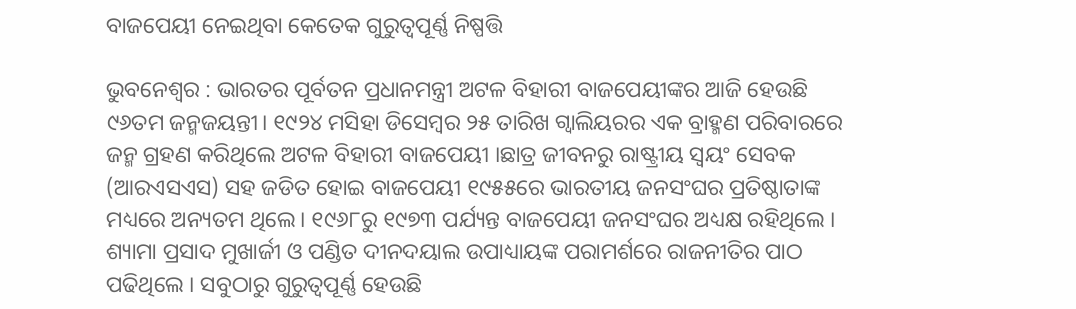ବାଜପେୟୀ ନେଇଥିବା କେତେକ ଗୁରୁତ୍ବପୂର୍ଣ୍ଣ ନିଷ୍ପତ୍ତି

ଭୁବନେଶ୍ୱର : ଭାରତର ପୂର୍ବତନ ପ୍ରଧାନମନ୍ତ୍ରୀ ଅଟଳ ବିହାରୀ ବାଜପେୟୀଙ୍କର ଆଜି ହେଉଛି ୯୬ତମ ଜନ୍ମଜୟନ୍ତୀ। ୧୯୨୪ ମସିହା ଡିସେମ୍ବର ୨୫ ତାରିଖ ଗ୍ଵାଲିୟରର ଏକ ବ୍ରାହ୍ମଣ ପରିବାରରେ ଜନ୍ମ ଗ୍ରହଣ କରିଥିଲେ ଅଟଳ ବିହାରୀ ବାଜପେୟୀ ।ଛାତ୍ର ଜୀବନରୁ ରାଷ୍ଟ୍ରୀୟ ସ୍ୱୟଂ ସେବକ (ଆରଏସଏସ) ସହ ଜଡିତ ହୋଇ ବାଜପେୟୀ ୧୯୫୫ରେ ଭାରତୀୟ ଜନସଂଘର ପ୍ରତିଷ୍ଠାତାଙ୍କ ମଧ୍ୟରେ ଅନ୍ୟତମ ଥିଲେ। ୧୯୬୮ରୁ ୧୯୭୩ ପର୍ଯ୍ୟନ୍ତ ବାଜପେୟୀ ଜନସଂଘର ଅଧ୍ୟକ୍ଷ ରହିଥିଲେ । ଶ୍ୟାମା ପ୍ରସାଦ ମୁଖାର୍ଜୀ ଓ ପଣ୍ଡିତ ଦୀନଦୟାଲ ଉପାଧ୍ୟାୟଙ୍କ ପରାମର୍ଶରେ ରାଜନୀତିର ପାଠ ପଢିଥିଲେ । ସବୁଠାରୁ ଗୁରୁତ୍ବପୂର୍ଣ୍ଣ ହେଉଛି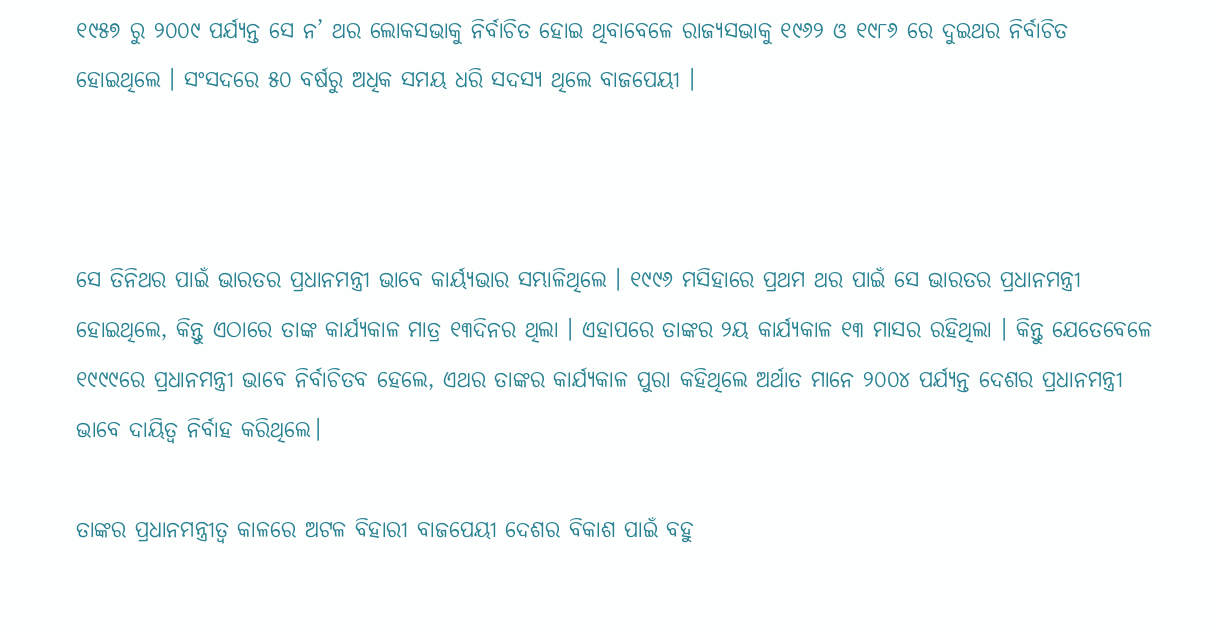୧୯୫୭ ରୁ ୨୦୦୯ ପର୍ଯ୍ୟନ୍ତ ସେ ନ’ ଥର ଲୋକସଭାକୁ ନିର୍ବାଚିତ ହୋଇ ଥିବାବେଳେ ରାଜ୍ୟସଭାକୁ ୧୯୬୨ ଓ ୧୯୮୬ ରେ ଦୁଇଥର ନିର୍ବାଚିତ ହୋଇଥିଲେ । ସଂସଦରେ ୫୦ ବର୍ଷରୁ ଅଧିକ ସମୟ ଧରି ସଦସ୍ୟ ଥିଲେ ବାଜପେୟୀ ।



ସେ ତିନିଥର ପାଇଁ ଭାରତର ପ୍ରଧାନମନ୍ତ୍ରୀ ଭାବେ କାର୍ୟ୍ୟଭାର ସମ୍ଭାଳିଥିଲେ । ୧୯୯୬ ମସିହାରେ ପ୍ରଥମ ଥର ପାଇଁ ସେ ଭାରତର ପ୍ରଧାନମନ୍ତ୍ରୀ ହୋଇଥିଲେ, କିନ୍ତୁ ଏଠାରେ ତାଙ୍କ କାର୍ଯ୍ୟକାଳ ମାତ୍ର ୧୩ଦିନର ଥିଲା । ଏହାପରେ ତାଙ୍କର ୨ୟ କାର୍ଯ୍ୟକାଳ ୧୩ ମାସର ରହିଥିଲା । କିନ୍ତୁ ଯେତେବେଳେ ୧୯୯୯ରେ ପ୍ରଧାନମନ୍ତ୍ରୀ ଭାବେ ନିର୍ବାଚିତବ ହେଲେ, ଏଥର ତାଙ୍କର କାର୍ଯ୍ୟକାଳ ପୁରା କହିଥିଲେ ଅର୍ଥାତ ମାନେ ୨୦୦୪ ପର୍ଯ୍ୟନ୍ତ ଦେଶର ପ୍ରଧାନମନ୍ତ୍ରୀ ଭାବେ ଦାୟିତ୍ୱ ନିର୍ବାହ କରିଥିଲେ।

ତାଙ୍କର ପ୍ରଧାନମନ୍ତ୍ରୀତ୍ବ କାଳରେ ଅଟଳ ବିହାରୀ ବାଜପେୟୀ ଦେଶର ବିକାଶ ପାଇଁ ବହୁ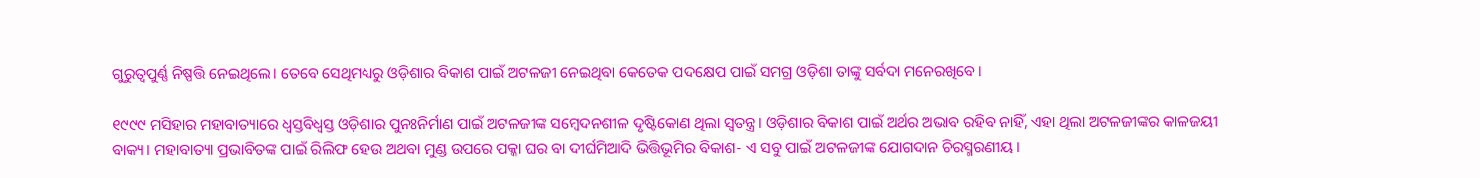ଗୁରୁତ୍ବପୁର୍ଣ୍ଣ ନିଷ୍ପତ୍ତି ନେଇଥିଲେ। ତେବେ ସେଥିମଧ୍ୟରୁ ଓଡ଼ିଶାର ବିକାଶ ପାଇଁ ଅଟଳଜୀ ନେଇଥିବା କେତେକ ପଦକ୍ଷେପ ପାଇଁ ସମଗ୍ର ଓଡ଼ିଶା ତାଙ୍କୁ ସର୍ବଦା ମନେରଖିବେ।

୧୯୯୯ ମସିହାର ମହାବାତ୍ୟାରେ ଧ୍ୱସ୍ତବିଧ୍ୱସ୍ତ ଓଡ଼ିଶାର ପୁନଃନିର୍ମାଣ ପାଇଁ ଅଟଳଜୀଙ୍କ ସମ୍ବେଦନଶୀଳ ଦୃଷ୍ଟିକୋଣ ଥିଲା ସ୍ୱତନ୍ତ୍ର। ଓଡ଼ିଶାର ବିକାଶ ପାଇଁ ଅର୍ଥର ଅଭାବ ରହିବ ନାହିଁ, ଏହା ଥିଲା ଅଟଳଜୀଙ୍କର କାଳଜୟୀ ବାକ୍ୟ। ମହାବାତ୍ୟା ପ୍ରଭାବିତଙ୍କ ପାଇଁ ରିଲିଫ ହେଉ ଅଥବା ମୁଣ୍ଡ ଉପରେ ପକ୍କା ଘର ବା ଦୀର୍ଘମିଆଦି ଭିତ୍ତିଭୂମିର ବିକାଶ- ଏ ସବୁ ପାଇଁ ଅଟଳଜୀଙ୍କ ଯୋଗଦାନ ଚିରସ୍ମରଣୀୟ।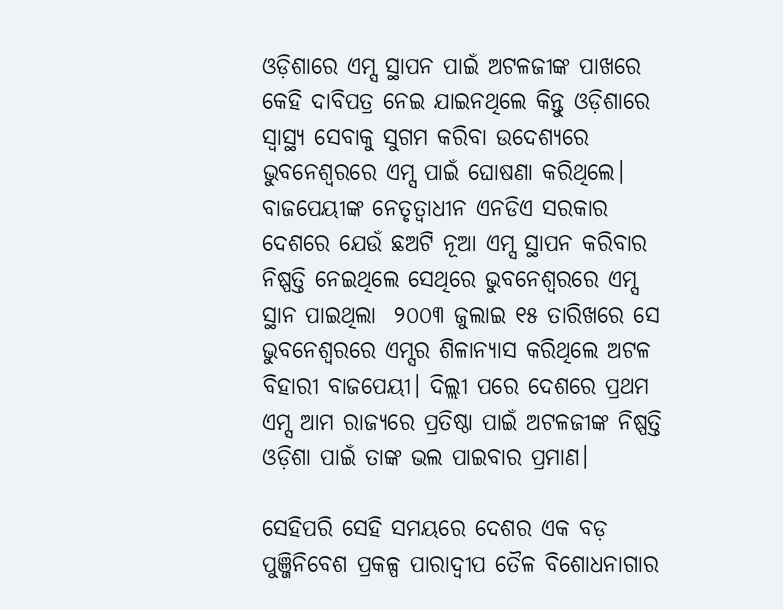ଓଡ଼ିଶାରେ ଏମ୍ସ ସ୍ଥାପନ ପାଇଁ ଅଟଳଜୀଙ୍କ ପାଖରେ କେହି ଦାବିପତ୍ର ନେଇ ଯାଇନଥିଲେ କିନ୍ତୁ ଓଡ଼ିଶାରେ ସ୍ବାସ୍ଥ୍ୟ ସେବାକୁ ସୁଗମ କରିବା ଉଦେଶ୍ୟରେ ଭୁବନେଶ୍ବରରେ ଏମ୍ସ ପାଇଁ ଘୋଷଣା କରିଥିଲେ। ବାଜପେୟୀଙ୍କ ନେତୃତ୍ୱାଧୀନ ଏନଡିଏ ସରକାର ଦେଶରେ ଯେଉଁ ଛଅଟି ନୂଆ ଏମ୍ସ ସ୍ଥାପନ କରିବାର ନିଷ୍ପତ୍ତି ନେଇଥିଲେ ସେଥିରେ ଭୁବନେଶ୍ୱରରେ ଏମ୍ସ ସ୍ଥାନ ପାଇଥିଲା  ୨୦୦୩ ଜୁଲାଇ ୧୫ ତାରିଖରେ ସେ ଭୁବନେଶ୍ୱରରେ ଏମ୍ସର ଶିଳାନ୍ୟାସ କରିଥିଲେ ଅଟଳ ବିହାରୀ ବାଜପେୟୀ। ଦିଲ୍ଲୀ ପରେ ଦେଶରେ ପ୍ରଥମ ଏମ୍ସ ଆମ ରାଜ୍ୟରେ ପ୍ରତିଷ୍ଠା ପାଇଁ ଅଟଳଜୀଙ୍କ ନିଷ୍ପତ୍ତି ଓଡ଼ିଶା ପାଇଁ ତାଙ୍କ ଭଲ ପାଇବାର ପ୍ରମାଣ।

ସେହିପରି ସେହି ସମୟରେ ଦେଶର ଏକ ବଡ଼ ପୁଞ୍ଜିନିବେଶ ପ୍ରକଳ୍ପ ପାରାଦ୍ବୀପ ତୈଳ ବିଶୋଧନାଗାର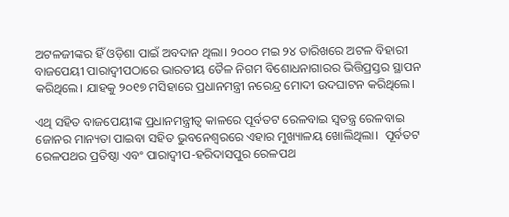ଅଟଳଜୀଙ୍କର ହିଁ ଓଡ଼ିଶା ପାଇଁ ଅବଦାନ ଥିଲା। ୨୦୦୦ ମଇ ୨୪ ତାରିଖରେ ଅଟଳ ବିହାରୀ ବାଜପେୟୀ ପାରାଦ୍ୱୀପଠାରେ ଭାରତୀୟ ତୈଳ ନିଗମ ବିଶୋଧନାଗାରର ଭିତ୍ତିପ୍ରସ୍ତର ସ୍ଥାପନ କରିଥିଲେ। ଯାହକୁ ୨୦୧୭ ମସିହାରେ ପ୍ରଧାନମନ୍ତ୍ରୀ ନରେନ୍ଦ୍ର ମୋଦୀ ଉଦଘାଟନ କରିଥିଲେ।

ଏଥି ସହିତ ବାଜପେୟୀଙ୍କ ପ୍ରଧାନମନ୍ତ୍ରୀତ୍ୱ କାଳରେ ପୂର୍ବତଟ ରେଳବାଇ ସ୍ୱତନ୍ତ୍ର ରେଳବାଇ ଜୋନର ମାନ୍ୟତା ପାଇବା ସହିତ ଭୁବନେଶ୍ୱରରେ ଏହାର ମୁଖ୍ୟାଳୟ ଖୋଲିଥିଲା।  ପୂର୍ବତଟ ରେଳପଥର ପ୍ରତିଷ୍ଠା ଏବଂ ପାରାଦ୍ୱୀପ-ହରିଦାସପୁର ରେଳପଥ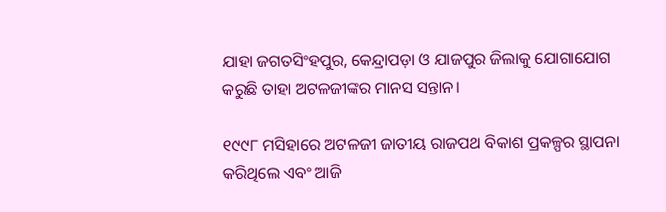ଯାହା ଜଗତସିଂହପୁର, କେନ୍ଦ୍ରାପଡ଼ା ଓ ଯାଜପୁର ଜିଲାକୁ ଯୋଗାଯୋଗ କରୁଛି ତାହା ଅଟଳଜୀଙ୍କର ମାନସ ସନ୍ତାନ।

୧୯୯୮ ମସିହାରେ ଅଟଳଜୀ ଜାତୀୟ ରାଜପଥ ବିକାଶ ପ୍ରକଳ୍ପର ସ୍ଥାପନା କରିଥିଲେ ଏବଂ ଆଜି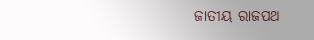ଜାତୀୟ ରାଜପଥ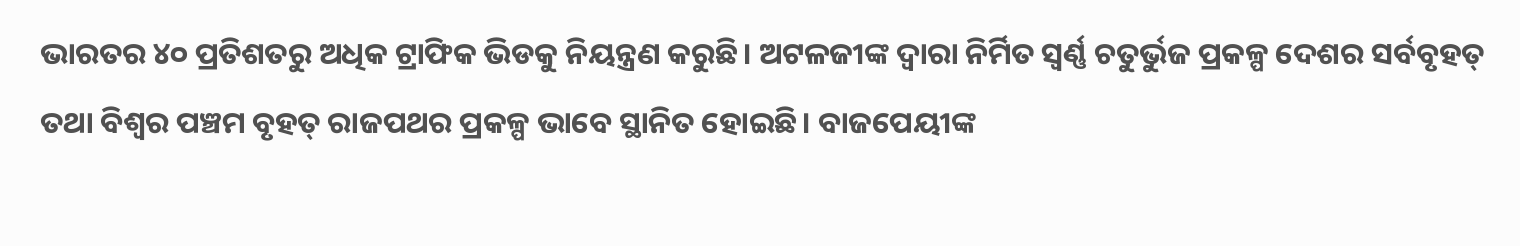ଭାରତର ୪୦ ପ୍ରତିଶତରୁ ଅଧିକ ଟ୍ରାଫିକ ଭିଡକୁ ନିୟନ୍ତ୍ରଣ କରୁଛି। ଅଟଳଜୀଙ୍କ ଦ୍ୱାରା ନିର୍ମିତ ସ୍ୱର୍ଣ୍ଣ ଚତୁର୍ଭୁଜ ପ୍ରକଳ୍ପ ଦେଶର ସର୍ବବୃହତ୍‌ ତଥା ବିଶ୍ୱର ପଞ୍ଚମ ବୃହତ୍‌ ରାଜପଥର ପ୍ରକଳ୍ପ ଭାବେ ସ୍ଥାନିତ ହୋଇଛି। ବାଜପେୟୀଙ୍କ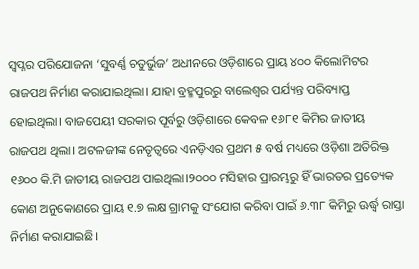ସ୍ୱପ୍ନର ପରିଯୋଜନା ‘ସୁବର୍ଣ୍ଣ ଚତୁର୍ଭୁଜ’ ଅଧୀନରେ ଓଡ଼ିଶାରେ ପ୍ରାୟ ୪୦୦ କିଲୋମିଟର ରାଜପଥ ନିର୍ମାଣ କରାଯାଇଥିଲା। ଯାହା ବ୍ରହ୍ମପୁରରୁ ବାଲେଶ୍ୱର ପର୍ଯ୍ୟନ୍ତ ପରିବ୍ୟାପ୍ତ ହୋଇଥିଲା। ବାଜପେୟୀ ସରକାର ପୂର୍ବରୁ ଓଡ଼ିଶାରେ କେବଳ ୧୬୮୧ କିମିର ଜାତୀୟ ରାଜପଥ ଥିଲା। ଅଟଳଜୀଙ୍କ ନେତୃତ୍ୱରେ ଏନଡ଼ିଏର ପ୍ରଥମ ୫ ବର୍ଷ ମଧ୍ୟରେ ଓଡ଼ିଶା ଅତିରିକ୍ତ ୧୬୦୦ କି.ମି ଜାତୀୟ ରାଜପଥ ପାଇଥିଲା।୨୦୦୦ ମସିହାର ପ୍ରାରମ୍ଭରୁ ହିଁ ଭାରତର ପ୍ରତ୍ୟେକ କୋଣ ଅନୁକୋଣରେ ପ୍ରାୟ ୧.୭ ଲକ୍ଷ ଗ୍ରାମକୁ ସଂଯୋଗ କରିବା ପାଇଁ ୬.୩୮ କିମିରୁ ଊର୍ଦ୍ଧ୍ୱ ରାସ୍ତା ନିର୍ମାଣ କରାଯାଇଛି।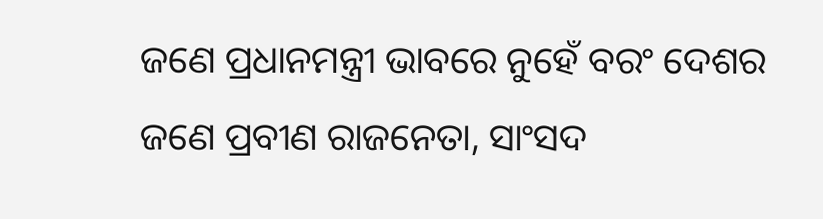ଜଣେ ପ୍ରଧାନମନ୍ତ୍ରୀ ଭାବରେ ନୁହେଁ ବରଂ ଦେଶର ଜଣେ ପ୍ରବୀଣ ରାଜନେତା, ସାଂସଦ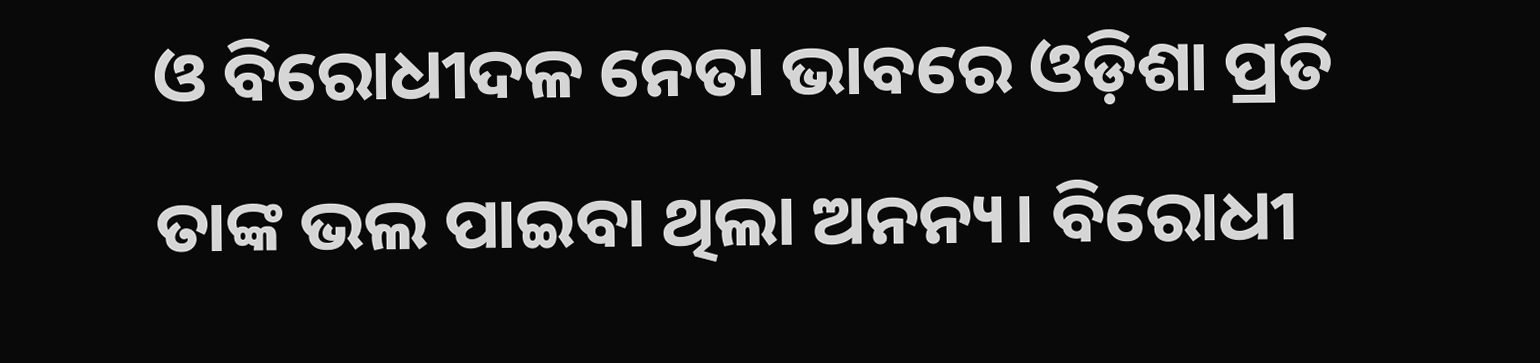ଓ ବିରୋଧୀଦଳ ନେତା ଭାବରେ ଓଡ଼ିଶା ପ୍ରତି ତାଙ୍କ ଭଲ ପାଇବା ଥିଲା ଅନନ୍ୟ। ବିରୋଧୀ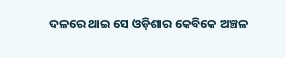ଦଳରେ ଥାଇ ସେ ଓଡ଼ିଶାର କେବିକେ ଅଞ୍ଚଳ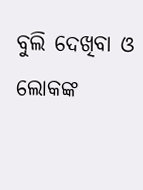ବୁଲି ଦେଖିବା ଓ ଲୋକଙ୍କ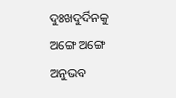ଦୁଃଖଦୁର୍ଦିନକୁ ଅଙ୍ଗେ ଅଙ୍ଗେ ଅନୁଭବ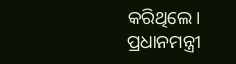କରିଥିଲେ। ପ୍ରଧାନମନ୍ତ୍ରୀ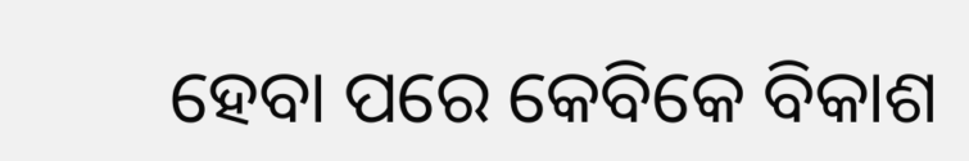ହେବା ପରେ କେବିକେ ବିକାଶ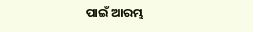ପାଇଁ ଆରମ୍ଭ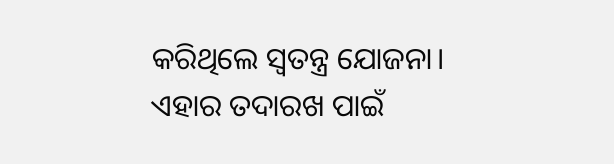କରିଥିଲେ ସ୍ୱତନ୍ତ୍ର ଯୋଜନା। ଏହାର ତଦାରଖ ପାଇଁ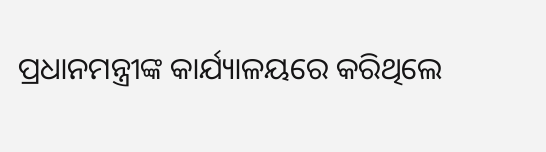ପ୍ରଧାନମନ୍ତ୍ରୀଙ୍କ କାର୍ଯ୍ୟାଳୟରେ କରିଥିଲେ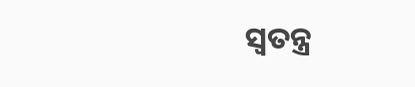ସ୍ୱତନ୍ତ୍ର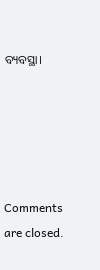ବ୍ୟବସ୍ଥା।





Comments are closed.